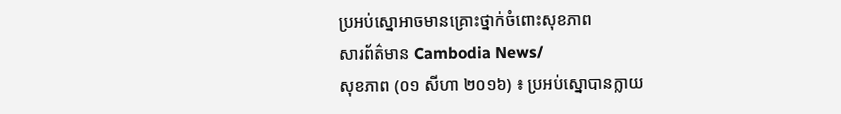ប្រអប់ស្នោអាចមានគ្រោះថ្នាក់ចំពោះសុខភាព
សារព័ត៌មាន Cambodia News/
សុខភាព (០១ សីហា ២០១៦) ៖ ប្រអប់ស្នោបានក្លាយ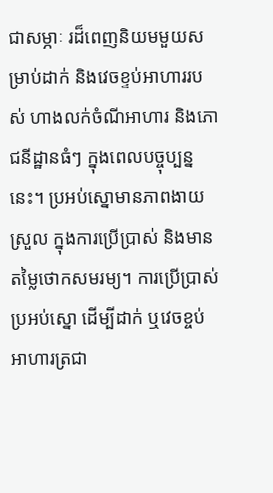ជាសម្ភាៈ រដ៏ពេញនិយមមួយសម្រាប់ដាក់ និងវេចខ្ទប់អាហាររបស់ ហាងលក់ចំណីអាហារ និងភោជនីដ្ឋានធំៗ ក្នុងពេលបច្ចុប្បន្ននេះ។ ប្រអប់ស្នោមានភាពងាយស្រួល ក្នុងការប្រើប្រាស់ និងមានតម្លៃថោកសមរម្យ។ ការប្រើប្រាស់ប្រអប់ស្នោ ដើម្បីដាក់ ឬវេចខ្ចប់អាហារត្រជា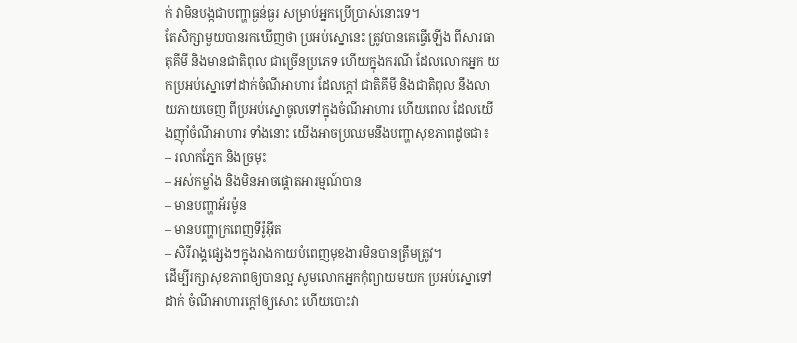ក់ វាមិនបង្កជាបញ្ហាធ្ងន់ធ្ងរ សម្រាប់អ្នកប្រើប្រាស់នោះទេ។
តែសិក្សាមួយបានរកឃើញថា ប្រអប់ស្នោនេះ ត្រូវបានគេធ្វើឡើង ពីសារធាតុគីមី និងមានជាតិពុល ជាច្រើនប្រភេទ ហើយក្នុងករណី ដែលលោកអ្នក យកប្រអប់ស្នោទៅដាក់ចំណីអាហារ ដែលក្តៅ ជាតិគីមី និងជាតិពុល នឹងលាយភាយចេញ ពីប្រអប់ស្នោចូលទៅក្នុងចំណីអាហារ ហើយពេល ដែលយើងញ៉ាំចំណីអាហារ ទាំងនោះ យើងអាចប្រឈមនឹងបញ្ហាសុខភាពដូចជា៖
– រលាកភ្នែក និងច្រមុះ
– អស់កម្លាំង និងមិនអាចផ្តោតអារម្មណ៍បាន
– មានបញ្ហាអ័រម៉ូន
– មានបញ្ហាក្រពេញទីរ៉ូអ៊ីត
– សិរីរាង្គផ្សេងៗក្នុងរាងកាយបំពេញមុខងារមិនបានត្រឹមត្រូវ។
ដើម្បីរក្សាសុខភាពឲ្យបានល្អ សូមលោកអ្នកកុំព្យាយមយក ប្រអប់ស្នោទៅដាក់ ចំណីអាហារក្តៅឲ្យសោះ ហើយបោះវា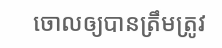ចោលឲ្យបានត្រឹមត្រូវ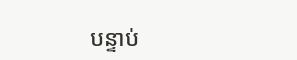បន្ទាប់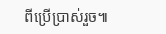ពីប្រើប្រាស់រួច៕